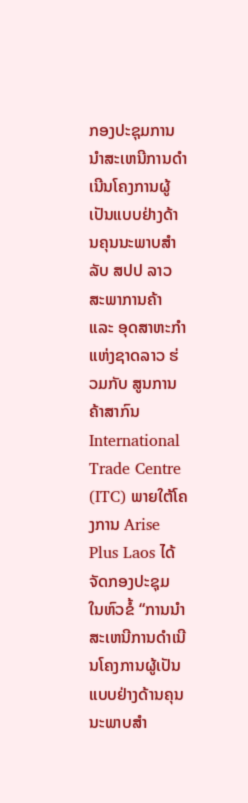ກອງປະຊຸມການນຳສະເຫນີການດຳເນີນໂຄງການຜູ້ເປັນແບບຢ່າງດ້ານຄຸນນະພາບສຳລັບ ສປປ ລາວ
ສະພາການຄ້າ ແລະ ອຸດສາຫະກຳ ແຫ່ງຊາດລາວ ຮ່ວມກັບ ສູນການຄ້າສາກົນ International Trade Centre (ITC) ພາຍໃຕ້ໂຄງການ Arise Plus Laos ໄດ້ຈັດກອງປະຊຸມ ໃນຫົວຂໍ້ “ການນຳສະເຫນີການດຳເນີນໂຄງການຜູ້ເປັນແບບຢ່າງດ້ານຄຸນນະພາບສຳ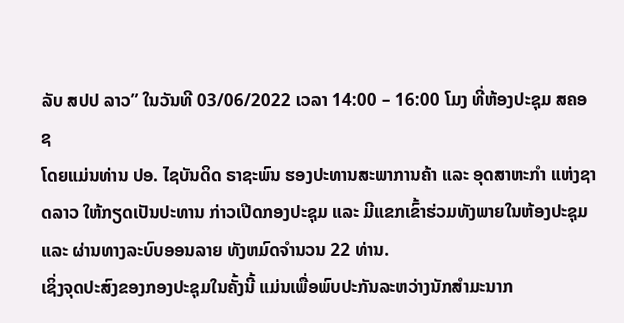ລັບ ສປປ ລາວ” ໃນວັນທີ 03/06/2022 ເວລາ 14:00 – 16:00 ໂມງ ທີ່ຫ້ອງປະຊຸມ ສຄອຊ
ໂດຍແມ່ນທ່ານ ປອ. ໄຊບັນດິດ ຣາຊະພົນ ຮອງປະທານສະພາການຄ້າ ແລະ ອຸດສາຫະກຳ ແຫ່ງຊາດລາວ ໃຫ້ກຽດເປັນປະທານ ກ່າວເປີດກອງປະຊຸມ ແລະ ມີແຂກເຂົ້າຮ່ວມທັງພາຍໃນຫ້ອງປະຊຸມ ແລະ ຜ່ານທາງລະບົບອອນລາຍ ທັງຫມົດຈຳນວນ 22 ທ່ານ.
ເຊິ່ງຈຸດປະສົງຂອງກອງປະຊຸມໃນຄັ້ງນີ້ ແມ່ນເພື່ອພົບປະກັນລະຫວ່າງນັກສຳມະນາກ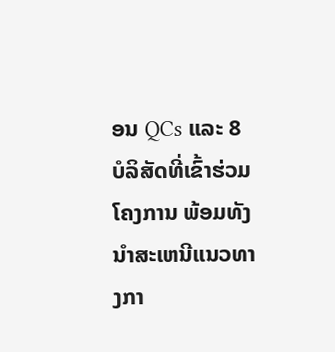ອນ QCs ແລະ 8 ບໍລິສັດທີ່ເຂົ້າຮ່ວມໂຄງການ ພ້ອມທັງນຳສະເຫນີແນວທາງກາ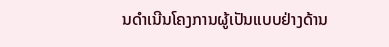ນດຳເນີນໂຄງການຜູ້ເປັນແບບຢ່າງດ້ານ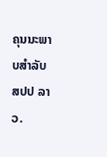ຄຸນນະພາບສຳລັບ ສປປ ລາວ.